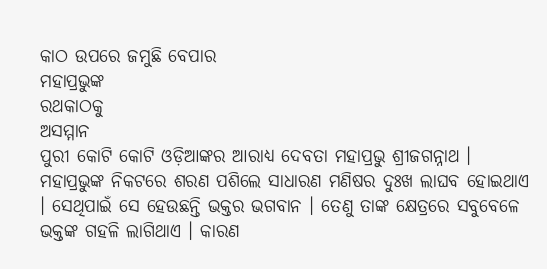କାଠ ଉପରେ ଜମୁଛି ବେପାର
ମହାପ୍ରଭୁଙ୍କ
ରଥକାଠକୁ
ଅସମ୍ମାନ
ପୁରୀ କୋଟି କୋଟି ଓଡ଼ିଆଙ୍କର ଆରାଧ୍ୟ ଦେବତା ମହାପ୍ରଭୁ ଶ୍ରୀଜଗନ୍ନାଥ । ମହାପ୍ରଭୁଙ୍କ ନିକଟରେ ଶରଣ ପଶିଲେ ସାଧାରଣ ମଣିଷର ଦୁଃଖ ଲାଘବ ହୋଇଥାଏ । ସେଥିପାଇଁ ସେ ହେଉଛନ୍ତି ଭକ୍ତର ଭଗବାନ । ତେଣୁ ତାଙ୍କ କ୍ଷେତ୍ରରେ ସବୁବେଳେ ଭକ୍ତଙ୍କ ଗହଳି ଲାଗିଥାଏ । କାରଣ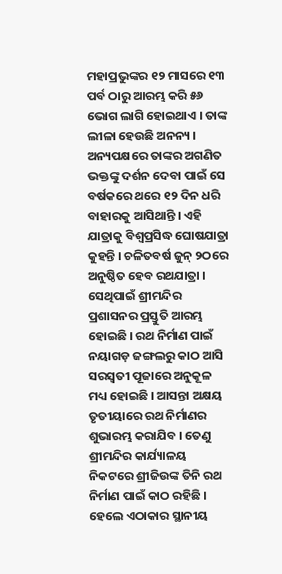ମହାପ୍ରଭୁଙ୍କର ୧୨ ମାସରେ ୧୩ ପର୍ବ ଠାରୁ ଆରମ୍ଭ କରି ୫୬ ଭୋଗ ଲାଗି ହୋଇଥାଏ । ତାଙ୍କ ଲୀଳା ହେଉଛି ଅନନ୍ୟ ।
ଅନ୍ୟପକ୍ଷରେ ତାଙ୍କର ଅଗଣିତ ଭକ୍ତଙ୍କୁ ଦର୍ଶନ ଦେବା ପାଇଁ ସେ ବର୍ଷକରେ ଥରେ ୧୨ ଦିନ ଧରି ବାହାରକୁ ଆସିଥାନ୍ତି । ଏହି ଯାତ୍ରାକୁ ବିଶ୍ୱପ୍ରସିଦ୍ଧ ଘୋଷଯାତ୍ରା କୁହନ୍ତି । ଚଳିତବର୍ଷ ଜୁନ୍ ୨ଠରେ ଅନୁଷ୍ଠିତ ହେବ ରଥଯାତ୍ରା । ସେଥିପାଇଁ ଶ୍ରୀମନ୍ଦିର ପ୍ରଶାସନର ପ୍ରସ୍ତୁତି ଆରମ୍ଭ ହୋଇଛି । ରଥ ନିର୍ମାଣ ପାଇଁ ନୟାଗଡ଼ ଜଙ୍ଗଲରୁ କାଠ ଆସି ସରସ୍ୱତୀ ପୂଜାରେ ଅନୁକୂଳ ମଧ୍ୟ ହୋଇଛି । ଆସନ୍ତା ଅକ୍ଷୟ ତୃତୀୟାରେ ରଥ ନିର୍ମାଣର ଶୁଭାରମ୍ଭ କରାଯିବ । ତେଣୁ ଶ୍ରୀମନ୍ଦିର କାର୍ଯ୍ୟାଳୟ ନିକଟରେ ଶ୍ରୀଜିଉଙ୍କ ତିନି ରଥ ନିର୍ମାଣ ପାଇଁ କାଠ ରହିଛି । ହେଲେ ଏଠାକାର ସ୍ଥାନୀୟ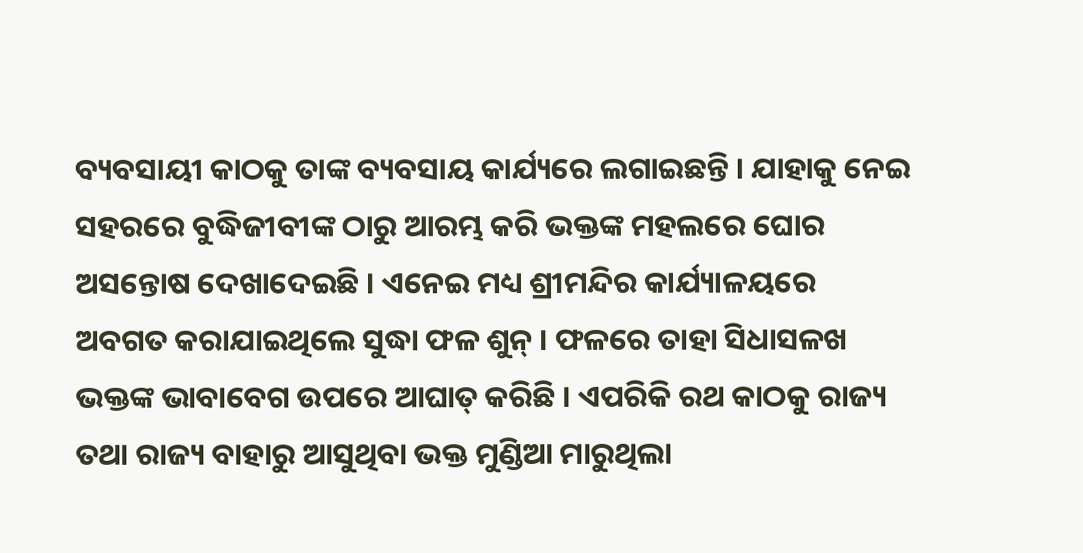ବ୍ୟବସାୟୀ କାଠକୁ ତାଙ୍କ ବ୍ୟବସାୟ କାର୍ଯ୍ୟରେ ଲଗାଇଛନ୍ତି । ଯାହାକୁ ନେଇ ସହରରେ ବୁଦ୍ଧିଜୀବୀଙ୍କ ଠାରୁ ଆରମ୍ଭ କରି ଭକ୍ତଙ୍କ ମହଲରେ ଘୋର ଅସନ୍ତୋଷ ଦେଖାଦେଇଛି । ଏନେଇ ମଧ୍ୟ ଶ୍ରୀମନ୍ଦିର କାର୍ଯ୍ୟାଳୟରେ ଅବଗତ କରାଯାଇଥିଲେ ସୁଦ୍ଧା ଫଳ ଶୁନ୍ । ଫଳରେ ତାହା ସିଧାସଳଖ ଭକ୍ତଙ୍କ ଭାବାବେଗ ଉପରେ ଆଘାତ୍ କରିଛି । ଏପରିକି ରଥ କାଠକୁ ରାଜ୍ୟ ତଥା ରାଜ୍ୟ ବାହାରୁ ଆସୁଥିବା ଭକ୍ତ ମୁଣ୍ଡିଆ ମାରୁଥିଲା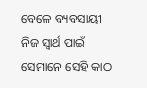ବେଳେ ବ୍ୟବସାୟୀ ନିଜ ସ୍ୱାର୍ଥ ପାଇଁ ସେମାନେ ସେହି କାଠ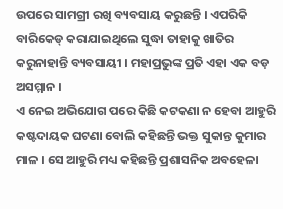ଉପରେ ସାମଗ୍ରୀ ରଖି ବ୍ୟବସାୟ କରୁଛନ୍ତି । ଏପରିକି ବାରିକେଡ୍ କରାଯାଇଥିଲେ ସୁଦ୍ଧା ତାହାକୁ ଖାତିର କରୁନାହାନ୍ତି ବ୍ୟବସାୟୀ । ମହାପ୍ରଭୁଙ୍କ ପ୍ରତି ଏହା ଏକ ବଡ଼ ଅସମ୍ମାନ ।
ଏ ନେଇ ଅଭିଯୋଗ ପରେ କିଛି କଟକଣା ନ ହେବା ଆହୁରି କଷ୍ଟଦାୟକ ଘଟଣା ବୋଲି କହିଛନ୍ତି ଭକ୍ତ ସୁକାନ୍ତ କୁମାର ମାଳ । ସେ ଆହୁରି ମଧ୍ୟ କହିଛନ୍ତି ପ୍ରଶାସନିକ ଅବହେଳା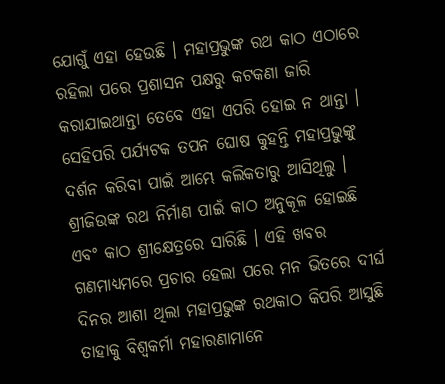ଯୋଗୁଁ ଏହା ହେଉଛି । ମହାପ୍ରଭୁଙ୍କ ରଥ କାଠ ଏଠାରେ ରହିଲା ପରେ ପ୍ରଶାସନ ପକ୍ଷରୁ କଟକଣା ଜାରି କରାଯାଇଥାନ୍ତା ତେବେ ଏହା ଏପରି ହୋଇ ନ ଥାନ୍ତା ।
ସେହିପରି ପର୍ଯ୍ୟଟକ ତପନ ଘୋଷ କୁହନ୍ତି ମହାପ୍ରଭୁଙ୍କୁ ଦର୍ଶନ କରିବା ପାଇଁ ଆମ୍ଭେ କଲିକତାରୁ ଆସିଥିଲୁ । ଶ୍ରୀଜିଉଙ୍କ ରଥ ନିର୍ମାଣ ପାଇଁ କାଠ ଅନୁକୂଳ ହୋଇଛି ଏବଂ କାଠ ଶ୍ରୀକ୍ଷେତ୍ରରେ ସାରିଛି । ଏହି ଖବର ଗଣମାଧ୍ୟମରେ ପ୍ରଚାର ହେଲା ପରେ ମନ ଭିତରେ ଦୀର୍ଘ ଦିନର ଆଶା ଥିଲା ମହାପ୍ରଭୁଙ୍କ ରଥକାଠ କିପରି ଆସୁଛି ତାହାକୁ ବିଶ୍ୱକର୍ମା ମହାରଣାମାନେ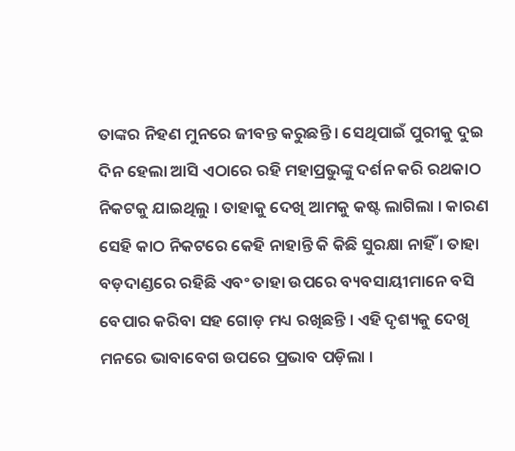ତାଙ୍କର ନିହଣ ମୁନରେ ଜୀବନ୍ତ କରୁଛନ୍ତି । ସେଥିପାଇଁ ପୁରୀକୁ ଦୁଇ ଦିନ ହେଲା ଆସି ଏଠାରେ ରହି ମହାପ୍ରଭୁଙ୍କୁ ଦର୍ଶନ କରି ରଥକାଠ ନିକଟକୁ ଯାଇଥିଲୁ । ତାହାକୁ ଦେଖି ଆମକୁ କଷ୍ଟ ଲାଗିଲା । କାରଣ ସେହି କାଠ ନିକଟରେ କେହି ନାହାନ୍ତି କି କିଛି ସୁରକ୍ଷା ନାହିଁ । ତାହା ବଡ଼ଦାଣ୍ଡରେ ରହିଛି ଏବଂ ତାହା ଉପରେ ବ୍ୟବସାୟୀମାନେ ବସି ବେପାର କରିବା ସହ ଗୋଡ଼ ମଧ୍ୟ ରଖିଛନ୍ତି । ଏହି ଦୃଶ୍ୟକୁ ଦେଖି ମନରେ ଭାବାବେଗ ଉପରେ ପ୍ରଭାବ ପଡ଼ିଲା ।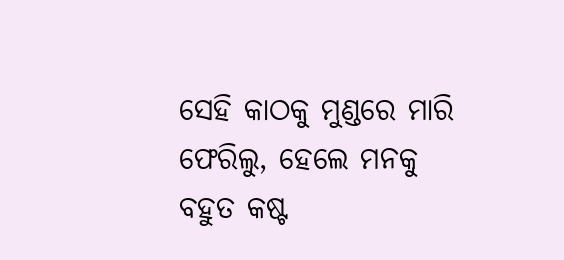ସେହି କାଠକୁ ମୁଣ୍ଡରେ ମାରି ଫେରିଲୁ, ହେଲେ ମନକୁ ବହୁତ କଷ୍ଟ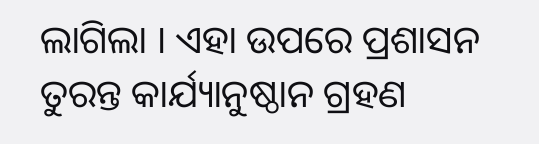ଲାଗିଲା । ଏହା ଉପରେ ପ୍ରଶାସନ ତୁରନ୍ତ କାର୍ଯ୍ୟାନୁଷ୍ଠାନ ଗ୍ରହଣ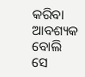କରିବା ଆବଶ୍ୟକ ବୋଲି ସେ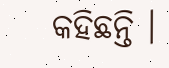କହିଛନ୍ତି ।